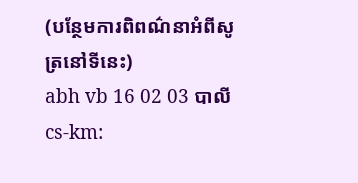(បន្ថែមការពិពណ៌នាអំពីសូត្រនៅទីនេះ)
abh vb 16 02 03 បាលី cs-km: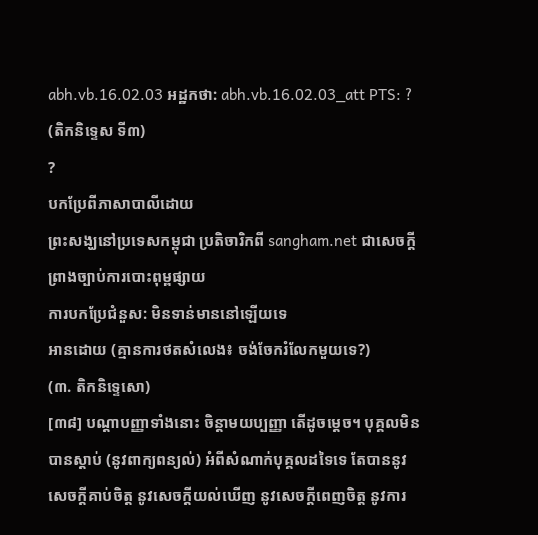abh.vb.16.02.03 អដ្ឋកថា: abh.vb.16.02.03_att PTS: ?
(តិកនិទ្ទេស ទី៣)
?
បកប្រែពីភាសាបាលីដោយ
ព្រះសង្ឃនៅប្រទេសកម្ពុជា ប្រតិចារិកពី sangham.net ជាសេចក្តីព្រាងច្បាប់ការបោះពុម្ពផ្សាយ
ការបកប្រែជំនួស: មិនទាន់មាននៅឡើយទេ
អានដោយ (គ្មានការថតសំលេង៖ ចង់ចែករំលែកមួយទេ?)
(៣. តិកនិទ្ទេសោ)
[៣៨] បណ្តាបញ្ញាទាំងនោះ ចិន្តាមយប្បញ្ញា តើដូចម្តេច។ បុគ្គលមិនបានស្តាប់ (នូវពាក្យពន្យល់) អំពីសំណាក់បុគ្គលដទៃទេ តែបាននូវសេចក្តីគាប់ចិត្ត នូវសេចក្តីយល់ឃើញ នូវសេចក្តីពេញចិត្ត នូវការ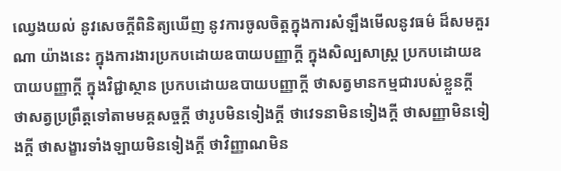ឈ្វេងយល់ នូវសេចក្តីពិនិត្យឃើញ នូវការចូលចិត្តក្នុងការសំឡឹងមើលនូវធម៌ ដ៏សមគួរណា យ៉ាងនេះ ក្នុងការងារប្រកបដោយឧបាយបញ្ញាក្តី ក្នុងសិល្បសាស្រ្ត ប្រកបដោយឧបាយបញ្ញាក្តី ក្នុងវិជ្ជាស្ថាន ប្រកបដោយឧបាយបញ្ញាក្តី ថាសត្វមានកម្មជារបស់ខ្លួនក្តី ថាសត្វប្រព្រឹត្តទៅតាមមគ្គសច្ចក្តី ថារូបមិនទៀងក្តី ថាវេទនាមិនទៀងក្តី ថាសញ្ញាមិនទៀងក្តី ថាសង្ខារទាំងឡាយមិនទៀងក្តី ថាវិញ្ញាណមិន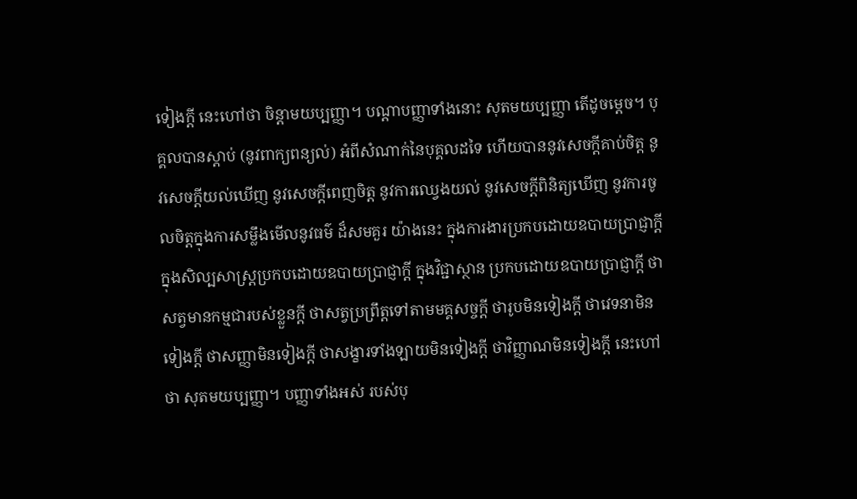ទៀងក្តី នេះហៅថា ចិន្តាមយប្បញ្ញា។ បណ្តាបញ្ញាទាំងនោះ សុតមយប្បញ្ញា តើដូចម្តេច។ បុគ្គលបានស្តាប់ (នូវពាក្យពន្យល់) អំពីសំណាក់នៃបុគ្គលដទៃ ហើយបាននូវសេចក្តីគាប់ចិត្ត នូវសេចក្តីយល់ឃើញ នូវសេចក្តីពេញចិត្ត នូវការឈ្វេងយល់ នូវសេចក្តីពិនិត្យឃើញ នូវការចូលចិត្តក្នុងការសម្លឹងមើលនូវធម៌ ដ៏សមគួរ យ៉ាងនេះ ក្នុងការងារប្រកបដោយឧបាយប្រាជ្ញាក្តី ក្នុងសិល្បសាស្រ្តប្រកបដោយឧបាយប្រាជ្ញាក្តី ក្នុងវិជ្ជាស្ថាន ប្រកបដោយឧបាយប្រាជ្ញាក្តី ថាសត្វមានកម្មជារបស់ខ្លួនក្តី ថាសត្វប្រព្រឹត្តទៅតាមមគ្គសច្ចក្តី ថារូបមិនទៀងក្តី ថាវេទនាមិនទៀងក្តី ថាសញ្ញាមិនទៀងក្តី ថាសង្ខារទាំងឡាយមិនទៀងក្តី ថាវិញ្ញាណមិនទៀងក្តី នេះហៅថា សុតមយប្បញ្ញា។ បញ្ញាទាំងអស់ របស់បុ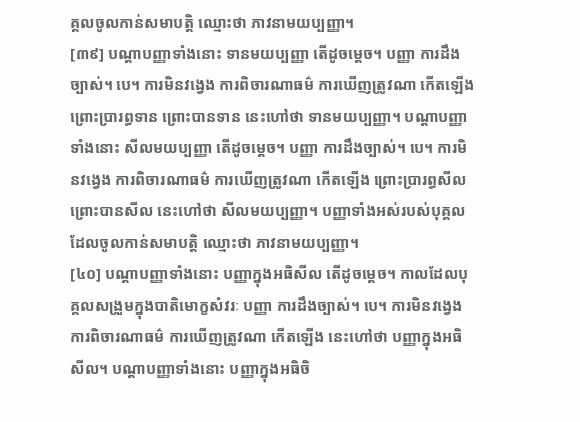គ្គលចូលកាន់សមាបត្តិ ឈ្មោះថា ភាវនាមយប្បញ្ញា។
[៣៩] បណ្តាបញ្ញាទាំងនោះ ទានមយប្បញ្ញា តើដូចម្តេច។ បញ្ញា ការដឹងច្បាស់។ បេ។ ការមិនវង្វេង ការពិចារណាធម៌ ការឃើញត្រូវណា កើតឡើង ព្រោះប្រារព្ធទាន ព្រោះបានទាន នេះហៅថា ទានមយប្បញ្ញា។ បណ្តាបញ្ញាទាំងនោះ សីលមយប្បញ្ញា តើដូចម្តេច។ បញ្ញា ការដឹងច្បាស់។ បេ។ ការមិនវង្វេង ការពិចារណាធម៌ ការឃើញត្រូវណា កើតឡើង ព្រោះប្រារព្ធសីល ព្រោះបានសីល នេះហៅថា សីលមយប្បញ្ញា។ បញ្ញាទាំងអស់របស់បុគ្គល ដែលចូលកាន់សមាបត្តិ ឈ្មោះថា ភាវនាមយប្បញ្ញា។
[៤០] បណ្តាបញ្ញាទាំងនោះ បញ្ញាក្នុងអធិសីល តើដូចម្តេច។ កាលដែលបុគ្គលសង្រួមក្នុងបាតិមោក្ខសំវរៈ បញ្ញា ការដឹងច្បាស់។ បេ។ ការមិនវង្វេង ការពិចារណាធម៌ ការឃើញត្រូវណា កើតឡើង នេះហៅថា បញ្ញាក្នុងអធិសីល។ បណ្តាបញ្ញាទាំងនោះ បញ្ញាក្នុងអធិចិ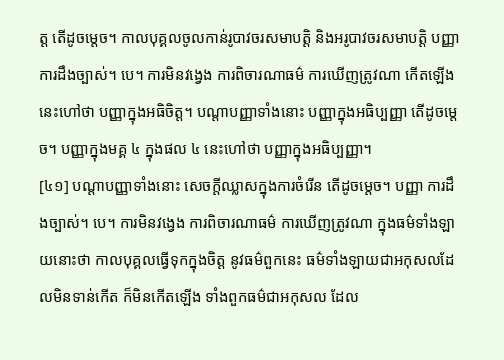ត្ត តើដូចម្តេច។ កាលបុគ្គលចូលកាន់រូបាវចរសមាបត្តិ និងអរូបាវចរសមាបត្តិ បញ្ញា ការដឹងច្បាស់។ បេ។ ការមិនវង្វេង ការពិចារណាធម៌ ការឃើញត្រូវណា កើតឡើង នេះហៅថា បញ្ញាក្នុងអធិចិត្ត។ បណ្តាបញ្ញាទាំងនោះ បញ្ញាក្នុងអធិប្បញ្ញា តើដូចម្តេច។ បញ្ញាក្នុងមគ្គ ៤ ក្នុងផល ៤ នេះហៅថា បញ្ញាក្នុងអធិប្បញ្ញា។
[៤១] បណ្តាបញ្ញាទាំងនោះ សេចក្តីឈ្លាសក្នុងការចំរើន តើដូចម្តេច។ បញ្ញា ការដឹងច្បាស់។ បេ។ ការមិនវង្វេង ការពិចារណាធម៌ ការឃើញត្រូវណា ក្នុងធម៌ទាំងឡាយនោះថា កាលបុគ្គលធ្វើទុកក្នុងចិត្ត នូវធម៌ពួកនេះ ធម៌ទាំងឡាយជាអកុសលដែលមិនទាន់កើត ក៏មិនកើតឡើង ទាំងពួកធម៌ជាអកុសល ដែល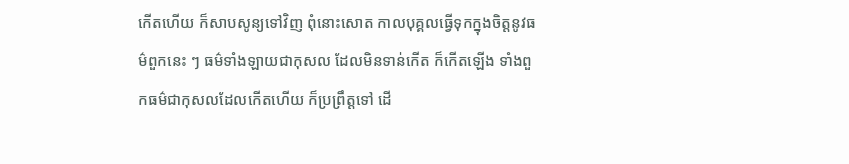កើតហើយ ក៏សាបសូន្យទៅវិញ ពុំនោះសោត កាលបុគ្គលធ្វើទុកក្នុងចិត្តនូវធម៌ពួកនេះ ៗ ធម៌ទាំងឡាយជាកុសល ដែលមិនទាន់កើត ក៏កើតឡើង ទាំងពួកធម៌ជាកុសលដែលកើតហើយ ក៏ប្រព្រឹត្តទៅ ដើ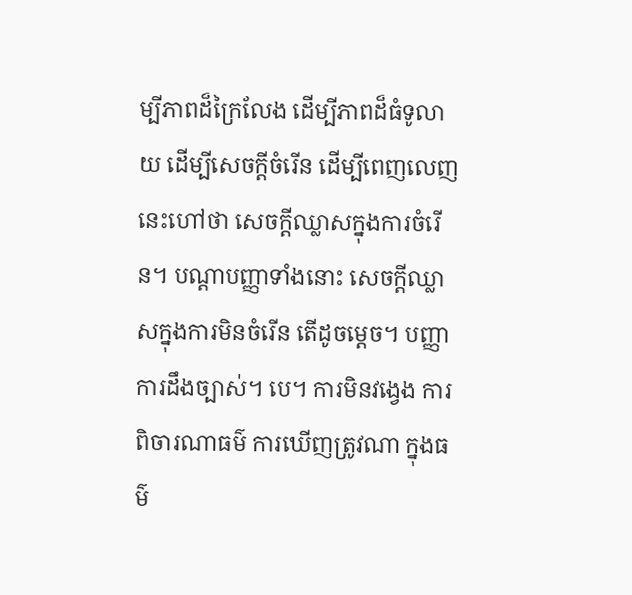ម្បីភាពដ៏ក្រៃលែង ដើម្បីភាពដ៏ធំទូលាយ ដើម្បីសេចក្តីចំរើន ដើម្បីពេញលេញ នេះហៅថា សេចក្តីឈ្លាសក្នុងការចំរើន។ បណ្តាបញ្ញាទាំងនោះ សេចក្តីឈ្លាសក្នុងការមិនចំរើន តើដូចម្តេច។ បញ្ញា ការដឹងច្បាស់។ បេ។ ការមិនវង្វេង ការពិចារណាធម៌ ការឃើញត្រូវណា ក្នុងធម៌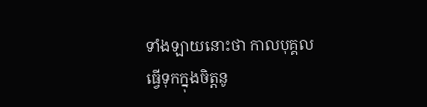ទាំងឡាយនោះថា កាលបុគ្គលធ្វើទុកក្នុងចិត្តនូ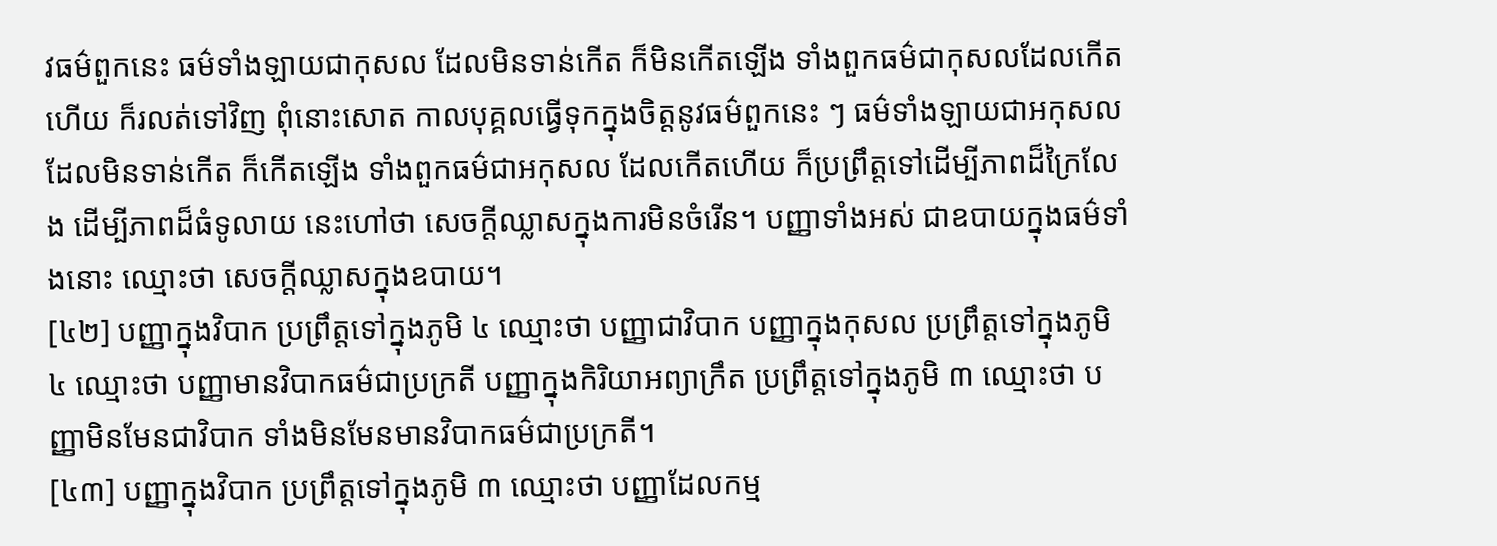វធម៌ពួកនេះ ធម៌ទាំងឡាយជាកុសល ដែលមិនទាន់កើត ក៏មិនកើតឡើង ទាំងពួកធម៌ជាកុសលដែលកើតហើយ ក៏រលត់ទៅវិញ ពុំនោះសោត កាលបុគ្គលធ្វើទុកក្នុងចិត្តនូវធម៌ពួកនេះ ៗ ធម៌ទាំងឡាយជាអកុសល ដែលមិនទាន់កើត ក៏កើតឡើង ទាំងពួកធម៌ជាអកុសល ដែលកើតហើយ ក៏ប្រព្រឹត្តទៅដើម្បីភាពដ៏ក្រៃលែង ដើម្បីភាពដ៏ធំទូលាយ នេះហៅថា សេចក្តីឈ្លាសក្នុងការមិនចំរើន។ បញ្ញាទាំងអស់ ជាឧបាយក្នុងធម៌ទាំងនោះ ឈ្មោះថា សេចក្តីឈ្លាសក្នុងឧបាយ។
[៤២] បញ្ញាក្នុងវិបាក ប្រព្រឹត្តទៅក្នុងភូមិ ៤ ឈ្មោះថា បញ្ញាជាវិបាក បញ្ញាក្នុងកុសល ប្រព្រឹត្តទៅក្នុងភូមិ ៤ ឈ្មោះថា បញ្ញាមានវិបាកធម៌ជាប្រក្រតី បញ្ញាក្នុងកិរិយាអព្យាក្រឹត ប្រព្រឹត្តទៅក្នុងភូមិ ៣ ឈ្មោះថា បញ្ញាមិនមែនជាវិបាក ទាំងមិនមែនមានវិបាកធម៌ជាប្រក្រតី។
[៤៣] បញ្ញាក្នុងវិបាក ប្រព្រឹត្តទៅក្នុងភូមិ ៣ ឈ្មោះថា បញ្ញាដែលកម្ម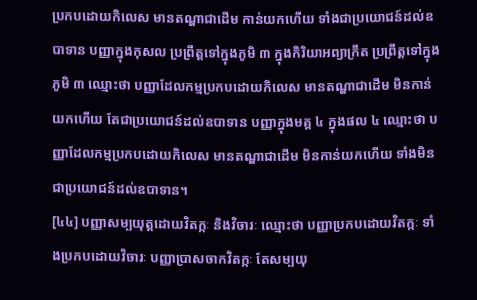ប្រកបដោយកិលេស មានតណ្ហាជាដើម កាន់យកហើយ ទាំងជាប្រយោជន៍ដល់ឧបាទាន បញ្ញាក្នុងកុសល ប្រព្រឹត្តទៅក្នុងភូមិ ៣ ក្នុងកិរិយាអព្យាក្រឹត ប្រព្រឹត្តទៅក្នុងភូមិ ៣ ឈ្មោះថា បញ្ញាដែលកម្មប្រកបដោយកិលេស មានតណ្ហាជាដើម មិនកាន់យកហើយ តែជាប្រយោជន៍ដល់ឧបាទាន បញ្ញាក្នុងមគ្គ ៤ ក្នុងផល ៤ ឈ្មោះថា បញ្ញាដែលកម្មប្រកបដោយកិលេស មានតណ្ហាជាដើម មិនកាន់យកហើយ ទាំងមិនជាប្រយោជន៍ដល់ឧបាទាន។
[៤៤] បញ្ញាសម្បយុត្តដោយវិតក្កៈ និងវិចារៈ ឈ្មោះថា បញ្ញាប្រកបដោយវិតក្កៈ ទាំងប្រកបដោយវិចារៈ បញ្ញាប្រាសចាកវិតក្កៈ តែសម្បយុ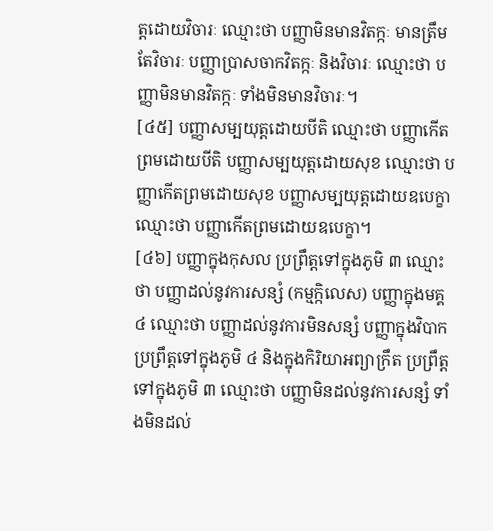ត្តដោយវិចារៈ ឈ្មោះថា បញ្ញាមិនមានវិតក្កៈ មានត្រឹមតែវិចារៈ បញ្ញាប្រាសចាកវិតក្កៈ និងវិចារៈ ឈ្មោះថា បញ្ញាមិនមានវិតក្កៈ ទាំងមិនមានវិចារៈ។
[៤៥] បញ្ញាសម្បយុត្តដោយបីតិ ឈ្មោះថា បញ្ញាកើតព្រមដោយបីតិ បញ្ញាសម្បយុត្តដោយសុខ ឈ្មោះថា បញ្ញាកើតព្រមដោយសុខ បញ្ញាសម្បយុត្តដោយឧបេក្ខា ឈ្មោះថា បញ្ញាកើតព្រមដោយឧបេក្ខា។
[៤៦] បញ្ញាក្នុងកុសល ប្រព្រឹត្តទៅក្នុងភូមិ ៣ ឈ្មោះថា បញ្ញាដល់នូវការសន្សំ (កម្មក្កិលេស) បញ្ញាក្នុងមគ្គ ៤ ឈ្មោះថា បញ្ញាដល់នូវការមិនសន្សំ បញ្ញាក្នុងវិបាក ប្រព្រឹត្តទៅក្នុងភូមិ ៤ និងក្នុងកិរិយាអព្យាក្រឹត ប្រព្រឹត្តទៅក្នុងភូមិ ៣ ឈ្មោះថា បញ្ញាមិនដល់នូវការសន្សំ ទាំងមិនដល់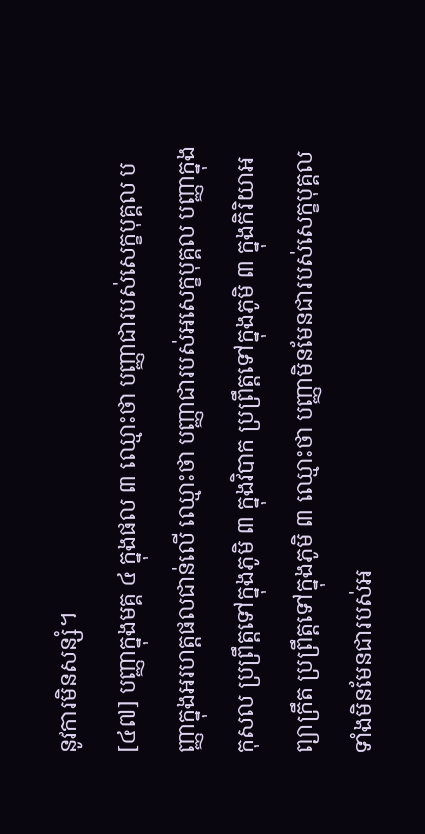នូវការមិនសន្សំ។
[៤៧] បញ្ញាក្នុងមគ្គ ៤ ក្នុងផល ៣ ឈ្មោះថា បញ្ញាជារបស់សេក្ខបុគ្គល បញ្ញាក្នុងអរហត្តផលជាន់លើ ឈ្មោះថា បញ្ញាជារបស់អសេក្ខបុគ្គល បញ្ញាក្នុងកុសល ប្រព្រឹត្តទៅក្នុងភូមិ ៣ ក្នុងវិបាក ប្រព្រឹត្តទៅក្នុងភូមិ ៣ ក្នុងកិរិយាអព្យាក្រឹត ប្រព្រឹត្តទៅក្នុងភូមិ ៣ ឈ្មោះថា បញ្ញាមិនមែនជារបស់សេក្ខបុគ្គល ទាំងមិនមែនជារបស់អ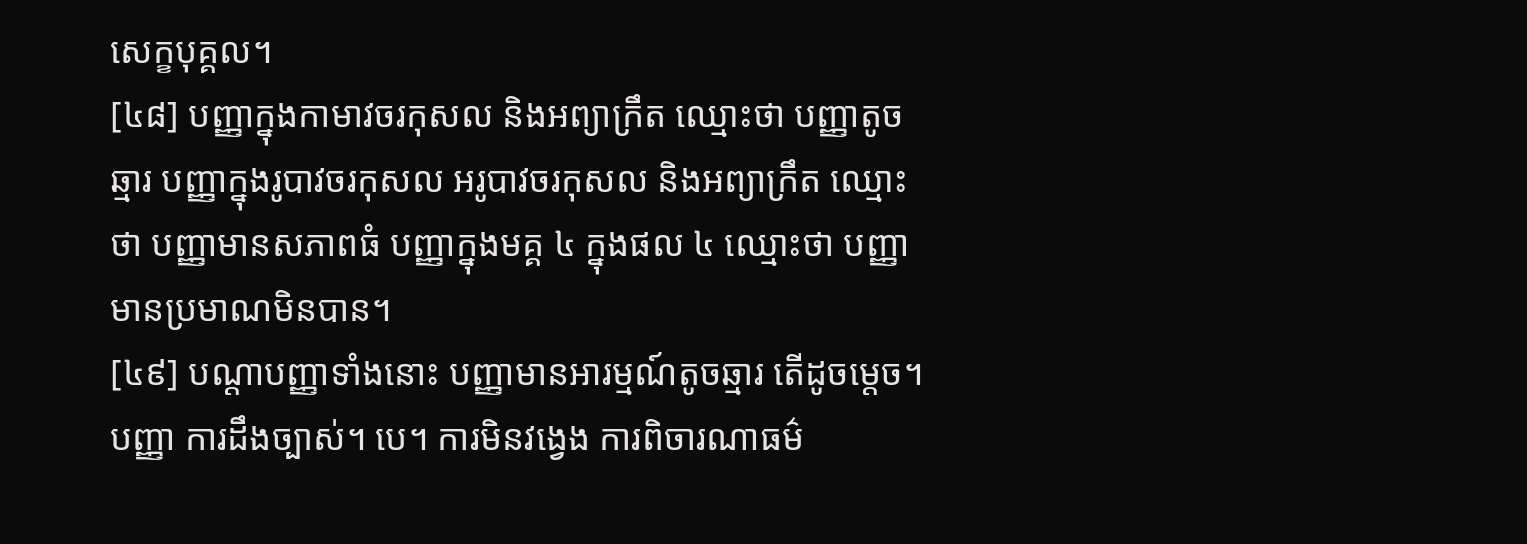សេក្ខបុគ្គល។
[៤៨] បញ្ញាក្នុងកាមាវចរកុសល និងអព្យាក្រឹត ឈ្មោះថា បញ្ញាតូចឆ្មារ បញ្ញាក្នុងរូបាវចរកុសល អរូបាវចរកុសល និងអព្យាក្រឹត ឈ្មោះថា បញ្ញាមានសភាពធំ បញ្ញាក្នុងមគ្គ ៤ ក្នុងផល ៤ ឈ្មោះថា បញ្ញាមានប្រមាណមិនបាន។
[៤៩] បណ្តាបញ្ញាទាំងនោះ បញ្ញាមានអារម្មណ៍តូចឆ្មារ តើដូចម្តេច។ បញ្ញា ការដឹងច្បាស់។ បេ។ ការមិនវង្វេង ការពិចារណាធម៌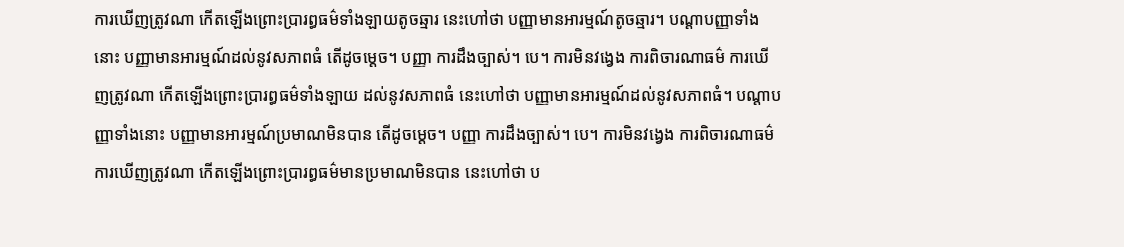ការឃើញត្រូវណា កើតឡើងព្រោះប្រារព្ធធម៌ទាំងឡាយតូចឆ្មារ នេះហៅថា បញ្ញាមានអារម្មណ៍តូចឆ្មារ។ បណ្តាបញ្ញាទាំងនោះ បញ្ញាមានអារម្មណ៍ដល់នូវសភាពធំ តើដូចម្តេច។ បញ្ញា ការដឹងច្បាស់។ បេ។ ការមិនវង្វេង ការពិចារណាធម៌ ការឃើញត្រូវណា កើតឡើងព្រោះប្រារព្ធធម៌ទាំងឡាយ ដល់នូវសភាពធំ នេះហៅថា បញ្ញាមានអារម្មណ៍ដល់នូវសភាពធំ។ បណ្តាបញ្ញាទាំងនោះ បញ្ញាមានអារម្មណ៍ប្រមាណមិនបាន តើដូចម្តេច។ បញ្ញា ការដឹងច្បាស់។ បេ។ ការមិនវង្វេង ការពិចារណាធម៌ ការឃើញត្រូវណា កើតឡើងព្រោះប្រារព្ធធម៌មានប្រមាណមិនបាន នេះហៅថា ប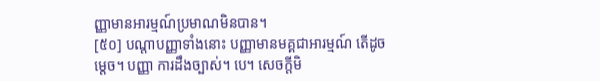ញ្ញាមានអារម្មណ៍ប្រមាណមិនបាន។
[៥០] បណ្តាបញ្ញាទាំងនោះ បញ្ញាមានមគ្គជាអារម្មណ៍ តើដូចម្តេច។ បញ្ញា ការដឹងច្បាស់។ បេ។ សេចក្តីមិ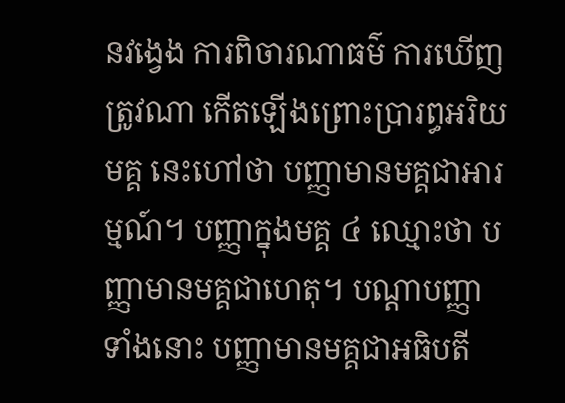នវង្វេង ការពិចារណាធម៌ ការឃើញត្រូវណា កើតឡើងព្រោះប្រារព្ធអរិយមគ្គ នេះហៅថា បញ្ញាមានមគ្គជាអារម្មណ៍។ បញ្ញាក្នុងមគ្គ ៤ ឈ្មោះថា បញ្ញាមានមគ្គជាហេតុ។ បណ្តាបញ្ញាទាំងនោះ បញ្ញាមានមគ្គជាអធិបតី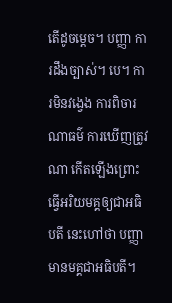តើដូចម្តេច។ បញ្ញា ការដឹងច្បាស់។ បេ។ ការមិនវង្វេង ការពិចារណាធម៌ ការឃើញត្រូវណា កើតឡើងព្រោះធ្វើអរិយមគ្គឲ្យជាអធិបតី នេះហៅថា បញ្ញាមានមគ្គជាអធិបតី។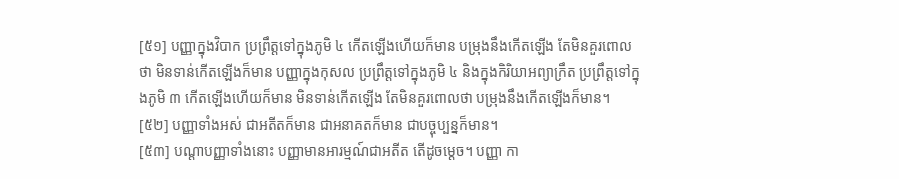[៥១] បញ្ញាក្នុងវិបាក ប្រព្រឹត្តទៅក្នុងភូមិ ៤ កើតឡើងហើយក៏មាន បម្រុងនឹងកើតឡើង តែមិនគួរពោលថា មិនទាន់កើតឡើងក៏មាន បញ្ញាក្នុងកុសល ប្រព្រឹត្តទៅក្នុងភូមិ ៤ និងក្នុងកិរិយាអព្យាក្រឹត ប្រព្រឹត្តទៅក្នុងភូមិ ៣ កើតឡើងហើយក៏មាន មិនទាន់កើតឡើង តែមិនគួរពោលថា បម្រុងនឹងកើតឡើងក៏មាន។
[៥២] បញ្ញាទាំងអស់ ជាអតីតក៏មាន ជាអនាគតក៏មាន ជាបច្ចុប្បន្នក៏មាន។
[៥៣] បណ្តាបញ្ញាទាំងនោះ បញ្ញាមានអារម្មណ៍ជាអតីត តើដូចម្តេច។ បញ្ញា កា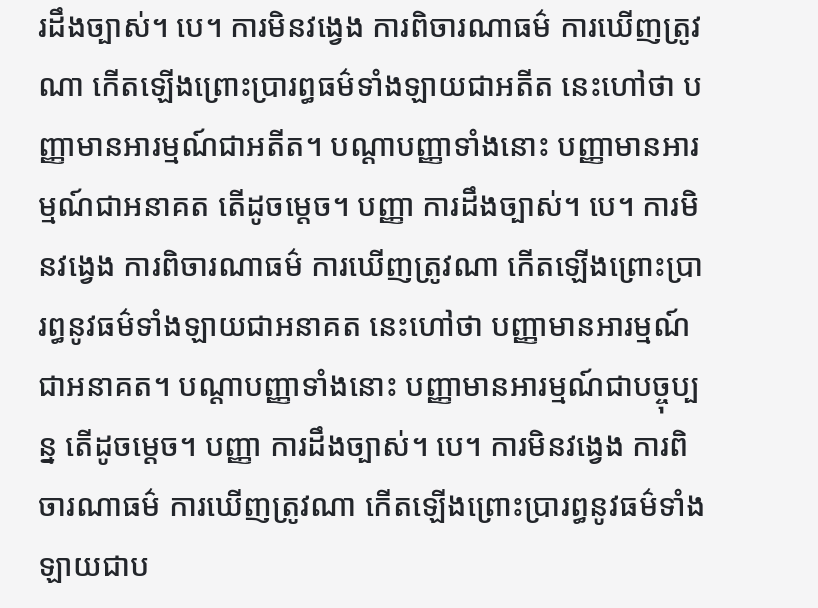រដឹងច្បាស់។ បេ។ ការមិនវង្វេង ការពិចារណាធម៌ ការឃើញត្រូវណា កើតឡើងព្រោះប្រារព្ធធម៌ទាំងឡាយជាអតីត នេះហៅថា បញ្ញាមានអារម្មណ៍ជាអតីត។ បណ្តាបញ្ញាទាំងនោះ បញ្ញាមានអារម្មណ៍ជាអនាគត តើដូចម្តេច។ បញ្ញា ការដឹងច្បាស់។ បេ។ ការមិនវង្វេង ការពិចារណាធម៌ ការឃើញត្រូវណា កើតឡើងព្រោះប្រារព្ធនូវធម៌ទាំងឡាយជាអនាគត នេះហៅថា បញ្ញាមានអារម្មណ៍ជាអនាគត។ បណ្តាបញ្ញាទាំងនោះ បញ្ញាមានអារម្មណ៍ជាបច្ចុប្បន្ន តើដូចម្តេច។ បញ្ញា ការដឹងច្បាស់។ បេ។ ការមិនវង្វេង ការពិចារណាធម៌ ការឃើញត្រូវណា កើតឡើងព្រោះប្រារព្ធនូវធម៌ទាំងឡាយជាប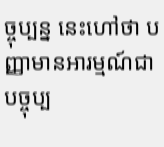ច្ចុប្បន្ន នេះហៅថា បញ្ញាមានអារម្មណ៍ជាបច្ចុប្ប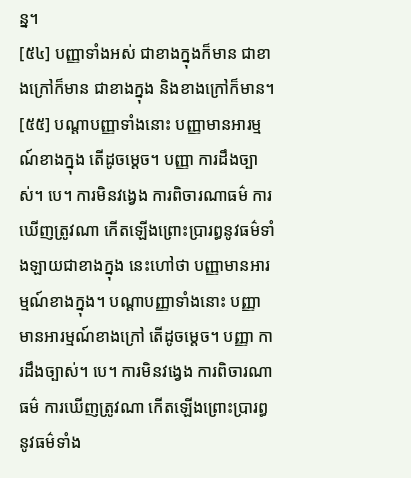ន្ន។
[៥៤] បញ្ញាទាំងអស់ ជាខាងក្នុងក៏មាន ជាខាងក្រៅក៏មាន ជាខាងក្នុង និងខាងក្រៅក៏មាន។
[៥៥] បណ្តាបញ្ញាទាំងនោះ បញ្ញាមានអារម្មណ៍ខាងក្នុង តើដូចម្តេច។ បញ្ញា ការដឹងច្បាស់។ បេ។ ការមិនវង្វេង ការពិចារណាធម៌ ការឃើញត្រូវណា កើតឡើងព្រោះប្រារព្ធនូវធម៌ទាំងឡាយជាខាងក្នុង នេះហៅថា បញ្ញាមានអារម្មណ៍ខាងក្នុង។ បណ្តាបញ្ញាទាំងនោះ បញ្ញាមានអារម្មណ៍ខាងក្រៅ តើដូចម្តេច។ បញ្ញា ការដឹងច្បាស់។ បេ។ ការមិនវង្វេង ការពិចារណាធម៌ ការឃើញត្រូវណា កើតឡើងព្រោះប្រារព្ធនូវធម៌ទាំង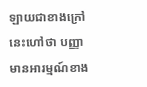ឡាយជាខាងក្រៅ នេះហៅថា បញ្ញាមានអារម្មណ៍ខាង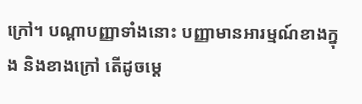ក្រៅ។ បណ្តាបញ្ញាទាំងនោះ បញ្ញាមានអារម្មណ៍ខាងក្នុង និងខាងក្រៅ តើដូចម្តេ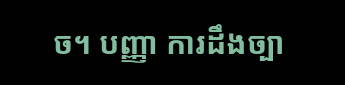ច។ បញ្ញា ការដឹងច្បា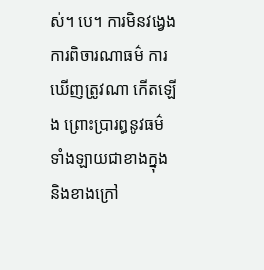ស់។ បេ។ ការមិនវង្វេង ការពិចារណាធម៌ ការឃើញត្រូវណា កើតឡើង ព្រោះប្រារព្ធនូវធម៌ទាំងឡាយជាខាងក្នុង និងខាងក្រៅ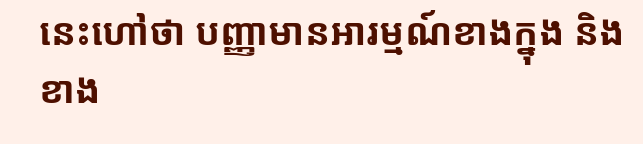នេះហៅថា បញ្ញាមានអារម្មណ៍ខាងក្នុង និងខាង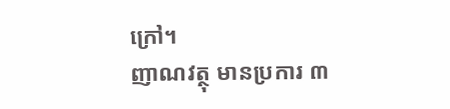ក្រៅ។
ញាណវត្ថុ មានប្រការ ៣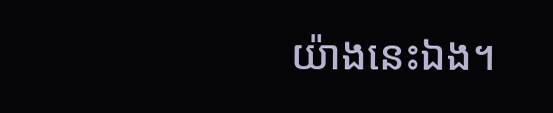យ៉ាងនេះឯង។